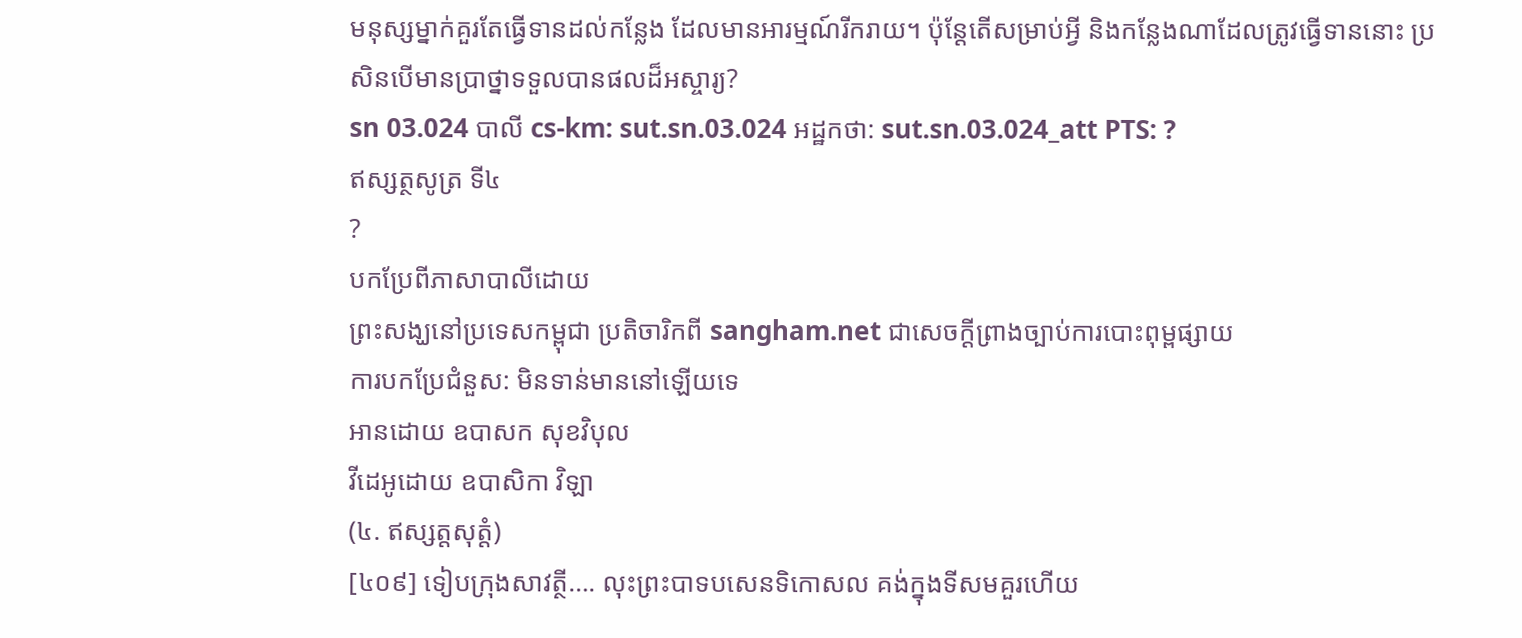មនុស្សម្នាក់គួរតែធ្វើទានដល់កន្លែង ដែលមានអារម្មណ៍រីករាយ។ ប៉ុន្តែតើសម្រាប់អ្វី និងកន្លែងណាដែលត្រូវធ្វើទាននោះ ប្រសិនបើមានប្រាថ្នាទទួលបានផលដ៏អស្ចារ្យ?
sn 03.024 បាលី cs-km: sut.sn.03.024 អដ្ឋកថា: sut.sn.03.024_att PTS: ?
ឥស្សត្ថសូត្រ ទី៤
?
បកប្រែពីភាសាបាលីដោយ
ព្រះសង្ឃនៅប្រទេសកម្ពុជា ប្រតិចារិកពី sangham.net ជាសេចក្តីព្រាងច្បាប់ការបោះពុម្ពផ្សាយ
ការបកប្រែជំនួស: មិនទាន់មាននៅឡើយទេ
អានដោយ ឧបាសក សុខវិបុល
វីដេអូដោយ ឧបាសិកា វិឡា
(៤. ឥស្សត្តសុត្តំ)
[៤០៩] ទៀបក្រុងសាវត្ថី…. លុះព្រះបាទបសេនទិកោសល គង់ក្នុងទីសមគួរហើយ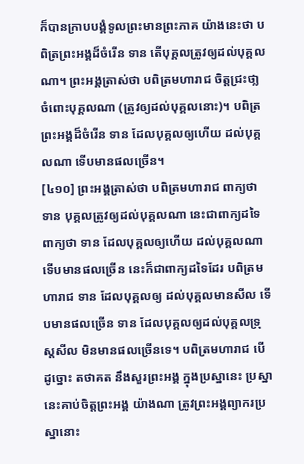ក៏បានក្រាបបង្គំទូលព្រះមានព្រះភាគ យ៉ាងនេះថា បពិត្រព្រះអង្គដ៏ចំរើន ទាន តើបុគ្គលត្រូវឲ្យដល់បុគ្គលណា។ ព្រះអង្គត្រាស់ថា បពិត្រមហារាជ ចិត្តជ្រះថា្ល ចំពោះបុគ្គលណា (ត្រូវឲ្យដល់បុគ្គលនោះ)។ បពិត្រព្រះអង្គដ៏ចំរើន ទាន ដែលបុគ្គលឲ្យហើយ ដល់បុគ្គលណា ទើបមានផលច្រើន។
[៤១០] ព្រះអង្គត្រាស់ថា បពិត្រមហារាជ ពាក្យថា ទាន បុគ្គលត្រូវឲ្យដល់បុគ្គលណា នេះជាពាក្យដទៃ ពាក្យថា ទាន ដែលបុគ្គលឲ្យហើយ ដល់បុគ្គលណា ទើបមានផលច្រើន នេះក៏ជាពាក្យដទៃដែរ បពិត្រមហារាជ ទាន ដែលបុគ្គលឲ្យ ដល់បុគ្គលមានសីល ទើបមានផលច្រើន ទាន ដែលបុគ្គលឲ្យដល់បុគ្គលទ្រុស្តសីល មិនមានផលច្រើនទេ។ បពិត្រមហារាជ បើដូច្នោះ តថាគត នឹងសួរព្រះអង្គ ក្នុងប្រស្នានេះ ប្រស្នានេះគាប់ចិត្តព្រះអង្គ យ៉ាងណា ត្រូវព្រះអង្គព្យាករប្រស្នានោះ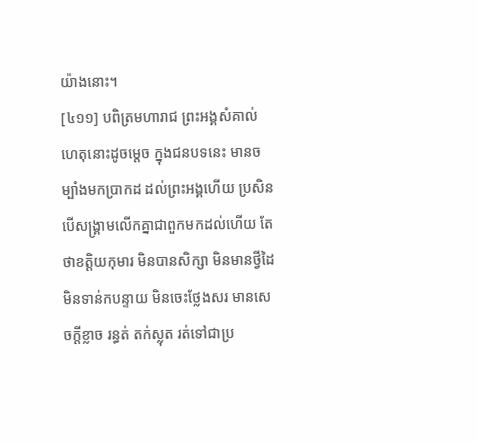យ៉ាងនោះ។
[៤១១] បពិត្រមហារាជ ព្រះអង្គសំគាល់ហេតុនោះដូចម្តេច ក្នុងជនបទនេះ មានចម្បាំងមកប្រាកដ ដល់ព្រះអង្គហើយ ប្រសិនបើសង្គ្រាមលើកគ្នាជាពួកមកដល់ហើយ តែថាខត្តិយកុមារ មិនបានសិក្សា មិនមានថ្វីដៃ មិនទាន់កបន្ទាយ មិនចេះថ្លែងសរ មានសេចក្តីខ្លាច រន្ធត់ តក់ស្លុត រត់ទៅជាប្រ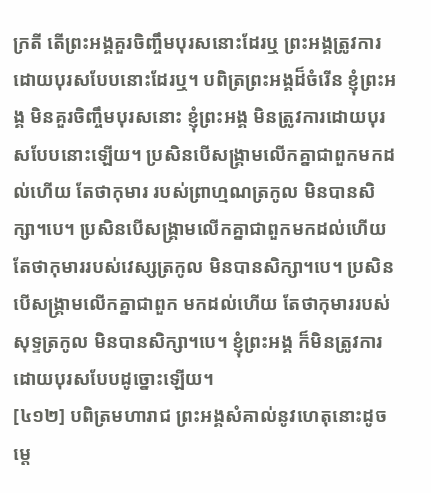ក្រតី តើព្រះអង្គគួរចិញ្ចឹមបុរសនោះដែរឬ ព្រះអង្គត្រូវការដោយបុរសបែបនោះដែរឬ។ បពិត្រព្រះអង្គដ៏ចំរើន ខ្ញុំព្រះអង្គ មិនគួរចិញ្ចឹមបុរសនោះ ខ្ញុំព្រះអង្គ មិនត្រូវការដោយបុរសបែបនោះឡើយ។ ប្រសិនបើសង្គ្រាមលើកគ្នាជាពួកមកដល់ហើយ តែថាកុមារ របស់ព្រាហ្មណត្រកូល មិនបានសិក្សា។បេ។ ប្រសិនបើសង្គ្រាមលើកគ្នាជាពួកមកដល់ហើយ តែថាកុមាររបស់វេស្សត្រកូល មិនបានសិក្សា។បេ។ ប្រសិនបើសង្គ្រាមលើកគ្នាជាពួក មកដល់ហើយ តែថាកុមាររបស់សុទ្ទត្រកូល មិនបានសិក្សា។បេ។ ខ្ញុំព្រះអង្គ ក៏មិនត្រូវការ ដោយបុរសបែបដូច្នោះឡើយ។
[៤១២] បពិត្រមហារាជ ព្រះអង្គសំគាល់នូវហេតុនោះដូចម្តេ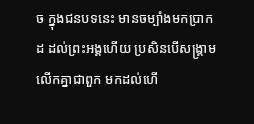ច ក្នុងជនបទនេះ មានចម្បាំងមកប្រាកដ ដល់ព្រះអង្គហើយ ប្រសិនបើសង្គ្រាមលើកគ្នាជាពួក មកដល់ហើ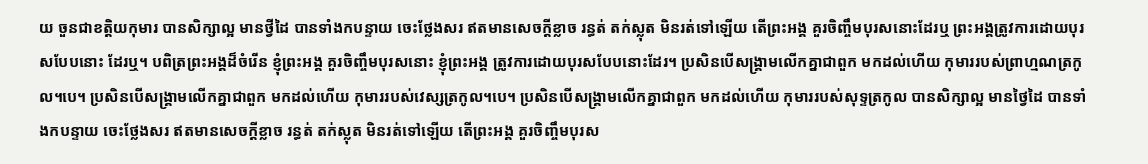យ ចួនជាខត្តិយកុមារ បានសិក្សាល្អ មានថ្វីដៃ បានទាំងកបន្ទាយ ចេះថ្លែងសរ ឥតមានសេចក្តីខ្លាច រន្ធត់ តក់ស្លុត មិនរត់ទៅឡើយ តើព្រះអង្គ គួរចិញ្ចឹមបុរសនោះដែរឬ ព្រះអង្គត្រូវការដោយបុរសបែបនោះ ដែរឬ។ បពិត្រព្រះអង្គដ៏ចំរើន ខ្ញុំព្រះអង្គ គួរចិញ្ចឹមបុរសនោះ ខ្ញុំព្រះអង្គ ត្រូវការដោយបុរសបែបនោះដែរ។ ប្រសិនបើសង្គ្រាមលើកគ្នាជាពួក មកដល់ហើយ កុមាររបស់ព្រាហ្មណត្រកូល។បេ។ ប្រសិនបើសង្គ្រាមលើកគ្នាជាពួក មកដល់ហើយ កុមាររបស់វេស្សត្រកូល។បេ។ ប្រសិនបើសង្គ្រាមលើកគ្នាជាពួក មកដល់ហើយ កុមាររបស់សុទ្ទត្រកូល បានសិក្សាល្អ មានថ្វៃដៃ បានទាំងកបន្ទាយ ចេះថ្លែងសរ ឥតមានសេចក្តីខ្លាច រន្ធត់ តក់ស្លុត មិនរត់ទៅឡើយ តើព្រះអង្គ គួរចិញ្ចឹមបុរស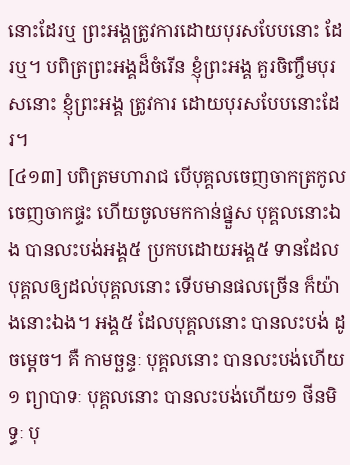នោះដែរឬ ព្រះអង្គត្រូវការដោយបុរសបែបនោះ ដែរឬ។ បពិត្រព្រះអង្គដ៏ចំរើន ខ្ញុំព្រះអង្គ គួរចិញ្ចឹមបុរសនោះ ខ្ញុំព្រះអង្គ ត្រូវការ ដោយបុរសបែបនោះដែរ។
[៤១៣] បពិត្រមហារាជ បើបុគ្គលចេញចាកត្រកូល ចេញចាកផ្ទះ ហើយចូលមកកាន់ផ្នួស បុគ្គលនោះឯង បានលះបង់អង្គ៥ ប្រកបដោយអង្គ៥ ទានដែលបុគ្គលឲ្យដល់បុគ្គលនោះ ទើបមានផលច្រើន ក៏យ៉ាងនោះឯង។ អង្គ៥ ដែលបុគ្គលនោះ បានលះបង់ ដូចម្តេច។ គឺ កាមច្ឆន្ទៈ បុគ្គលនោះ បានលះបង់ហើយ១ ព្យាបាទៈ បុគ្គលនោះ បានលះបង់ហើយ១ ថីនមិទ្ធៈ បុ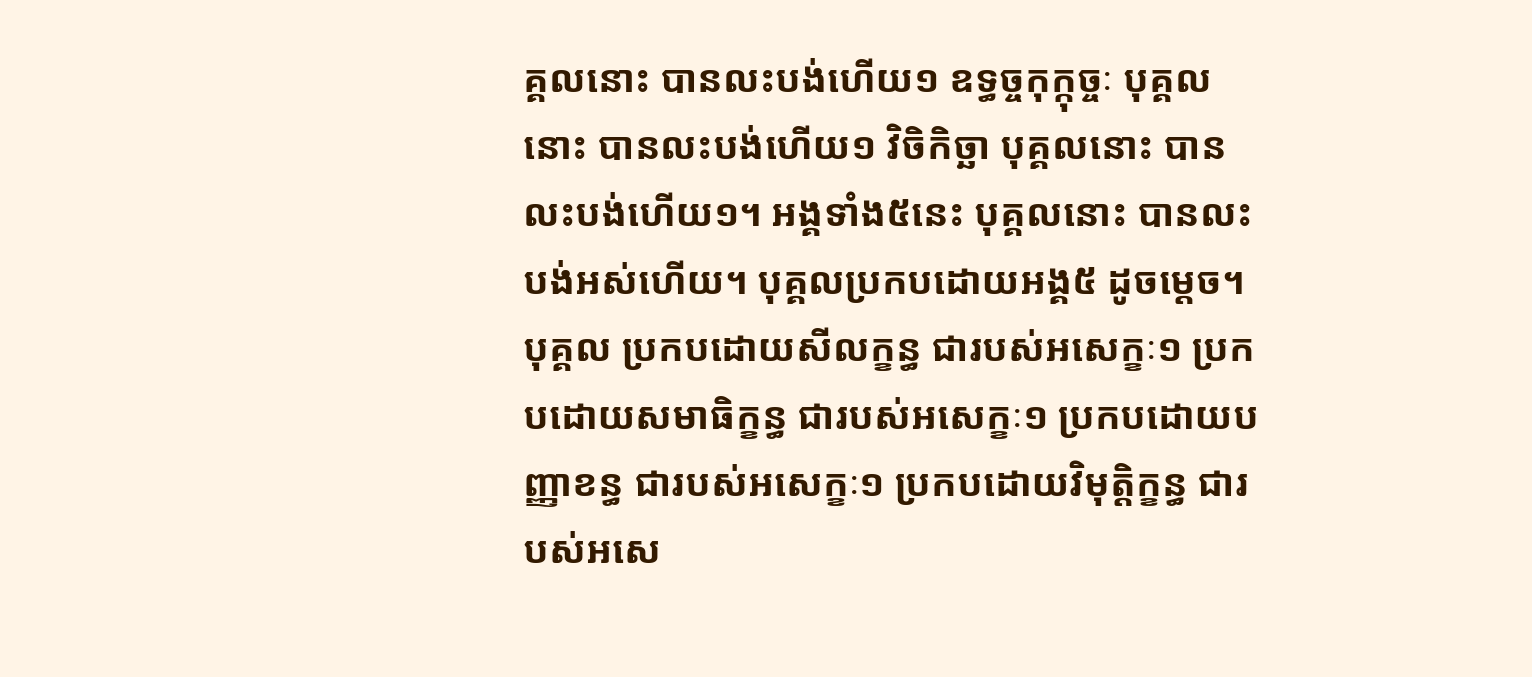គ្គលនោះ បានលះបង់ហើយ១ ឧទ្ធច្ចកុក្កុច្ចៈ បុគ្គលនោះ បានលះបង់ហើយ១ វិចិកិច្ឆា បុគ្គលនោះ បានលះបង់ហើយ១។ អង្គទាំង៥នេះ បុគ្គលនោះ បានលះបង់អស់ហើយ។ បុគ្គលប្រកបដោយអង្គ៥ ដូចម្តេច។ បុគ្គល ប្រកបដោយសីលក្ខន្ធ ជារបស់អសេក្ខៈ១ ប្រកបដោយសមាធិក្ខន្ធ ជារបស់អសេក្ខៈ១ ប្រកបដោយបញ្ញាខន្ធ ជារបស់អសេក្ខៈ១ ប្រកបដោយវិមុត្តិក្ខន្ធ ជារបស់អសេ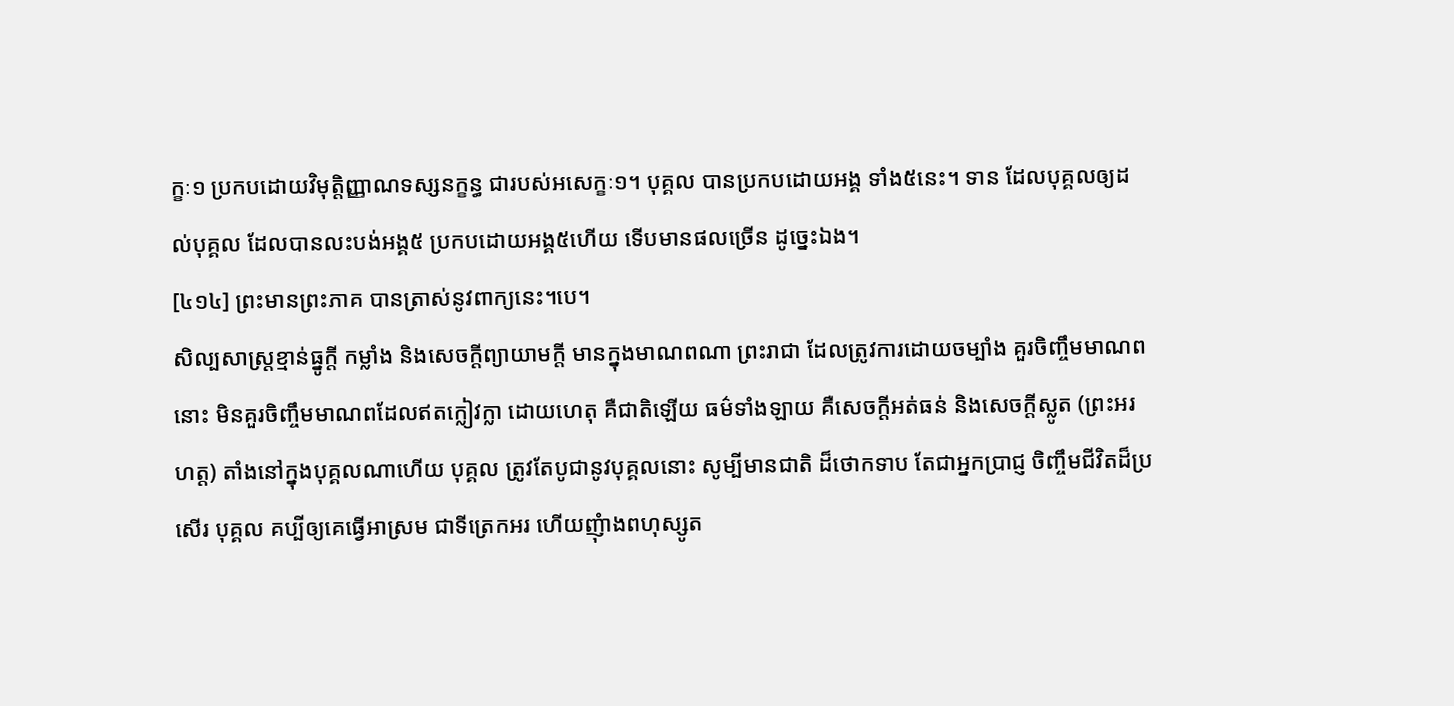ក្ខៈ១ ប្រកបដោយវិមុត្តិញ្ញាណទស្សនក្ខន្ធ ជារបស់អសេក្ខៈ១។ បុគ្គល បានប្រកបដោយអង្គ ទាំង៥នេះ។ ទាន ដែលបុគ្គលឲ្យដល់បុគ្គល ដែលបានលះបង់អង្គ៥ ប្រកបដោយអង្គ៥ហើយ ទើបមានផលច្រើន ដូច្នេះឯង។
[៤១៤] ព្រះមានព្រះភាគ បានត្រាស់នូវពាក្យនេះ។បេ។
សិល្បសាស្ត្រខ្មាន់ធ្នូក្តី កម្លាំង និងសេចក្តីព្យាយាមក្តី មានក្នុងមាណពណា ព្រះរាជា ដែលត្រូវការដោយចម្បាំង គួរចិញ្ចឹមមាណពនោះ មិនគួរចិញ្ចឹមមាណពដែលឥតក្លៀវក្លា ដោយហេតុ គឺជាតិឡើយ ធម៌ទាំងឡាយ គឺសេចក្តីអត់ធន់ និងសេចក្តីស្លូត (ព្រះអរហត្ត) តាំងនៅក្នុងបុគ្គលណាហើយ បុគ្គល ត្រូវតែបូជានូវបុគ្គលនោះ សូម្បីមានជាតិ ដ៏ថោកទាប តែជាអ្នកប្រាជ្ញ ចិញ្ចឹមជីវិតដ៏ប្រសើរ បុគ្គល គប្បីឲ្យគេធ្វើអាស្រម ជាទីត្រេកអរ ហើយញុំាងពហុស្សូត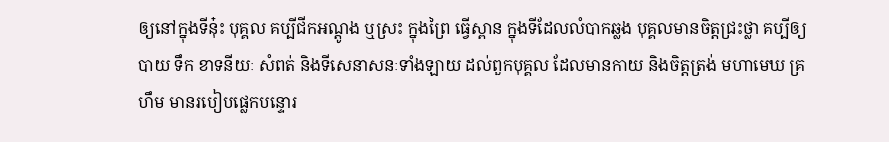ឲ្យនៅក្នុងទីនុ៎ះ បុគ្គល គប្បីជីកអណ្តូង ឬស្រះ ក្នុងព្រៃ ធ្វើស្ពាន ក្នុងទីដែលលំបាកឆ្លង បុគ្គលមានចិត្តជ្រះថ្លា គប្បីឲ្យបាយ ទឹក ខាទនីយៈ សំពត់ និងទីសេនាសនៈទាំងឡាយ ដល់ពួកបុគ្គល ដែលមានកាយ និងចិត្តត្រង់ មហាមេឃ គ្រហឹម មានរបៀបផ្លេកបន្ទោរ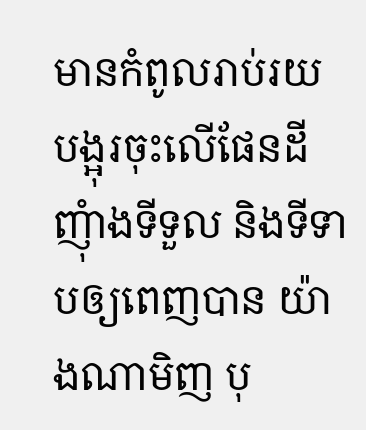មានកំពូលរាប់រយ បង្អុរចុះលើផែនដី ញុំាងទីទួល និងទីទាបឲ្យពេញបាន យ៉ាងណាមិញ បុ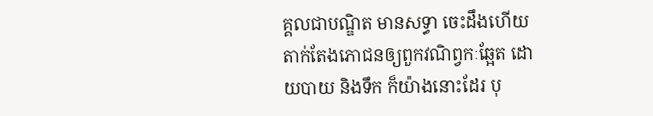គ្គលជាបណ្ឌិត មានសទ្ធា ចេះដឹងហើយ តាក់តែងភោជនឲ្យពួកវណិព្វកៈឆ្អែត ដោយបាយ និងទឹក ក៏យ៉ាងនោះដែរ បុ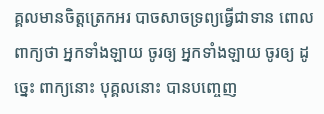គ្គលមានចិត្តត្រេកអរ បាចសាចទ្រព្យធ្វើជាទាន ពោលពាក្យថា អ្នកទាំងឡាយ ចូរឲ្យ អ្នកទាំងឡាយ ចូរឲ្យ ដូច្នេះ ពាក្យនោះ បុគ្គលនោះ បានបញ្ចេញ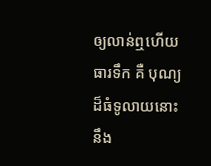ឲ្យលាន់ឮហើយ ធារទឹក គឺ បុណ្យ ដ៏ធំទូលាយនោះ នឹង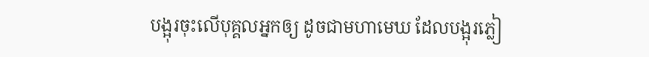បង្អុរចុះលើបុគ្គលអ្នកឲ្យ ដូចជាមហាមេឃ ដែលបង្អុរភ្លៀ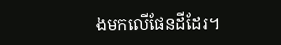ងមកលើផែនដីដែរ។